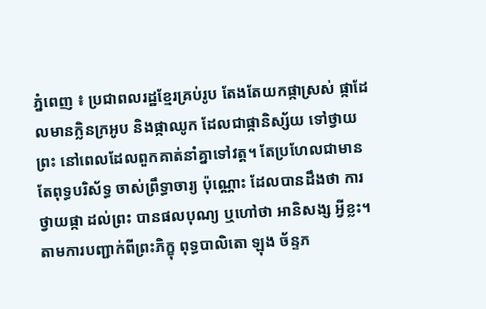ភ្នំពេញ ៖ ប្រជាពលរដ្ឋខ្មែរគ្រប់រូប តែងតែយកផ្កាស្រស់ ផ្កាដែលមានក្លិនក្រអូប និងផ្កាឈូក ដែលជាផ្កានិស្ស័យ ទៅថ្វាយព្រះ នៅពេលដែលពួកគាត់នាំគ្នាទៅវត្ដ។ តែប្រហែលជាមានតែពុទ្ធបរិស័ទ្ធ ចាស់ព្រឹទ្ធាចារ្យ ប៉ុណ្ណោះ ដែលបានដឹងថា ការថ្វាយផ្កា ដល់ព្រះ បានផលបុណ្យ ឬហៅថា អានិសង្ស អ្វីខ្លះ។ តាមការបញ្ជាក់ពីព្រះភិក្ខុ ពុទ្ធបាលិតោ ឡុង ច័ន្ទភ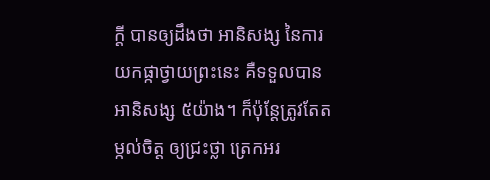ក្ដី បានឲ្យដឹងថា អានិសង្ស នៃការយកផ្កាថ្វាយព្រះនេះ គឺទទួលបានអានិសង្ស ៥យ៉ាង។ ក៏ប៉ុន្ដែត្រូវតែតម្កល់ចិត្ដ ឲ្យជ្រះថ្លា ត្រេកអរ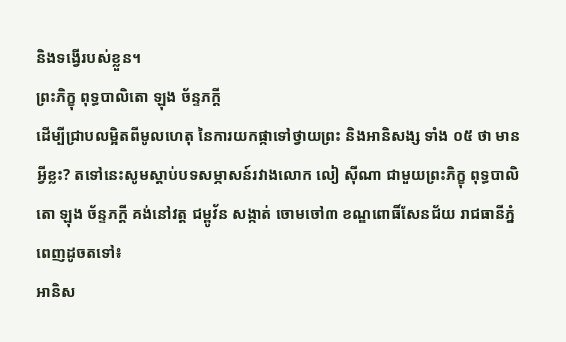និងទង្វើរបស់ខ្លួន។
ព្រះភិក្ខុ ពុទ្ធបាលិតោ ឡុង ច័ន្ទភក្ដី
ដើម្បីជ្រាបលម្អិតពីមូលហេតុ នៃការយកផ្កាទៅថ្វាយព្រះ និងអានិសង្ស ទាំង ០៥ ថា មានអ្វីខ្លះ? តទៅនេះសូមស្ដាប់បទសម្ភាសន៍រវាងលោក លៀ ស៊ីណា ជាមួយព្រះភិក្ខុ ពុទ្ធបាលិតោ ឡុង ច័ន្ទភក្ដី គង់នៅវត្ដ ជម្ពូវ័ន សង្កាត់ ចោមចៅ៣ ខណ្ឌពោធិ៍សែនជ័យ រាជធានីភ្នំពេញដូចតទៅ៖
អានិស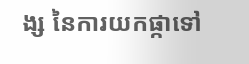ង្ស នៃការយកផ្កាទៅ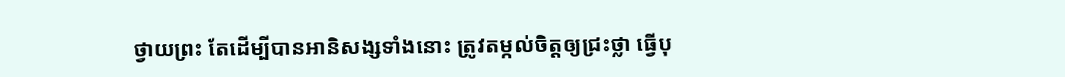ថ្វាយព្រះ តែដើម្បីបានអានិសង្សទាំងនោះ ត្រូវតម្កល់ចិត្ដឲ្យជ្រះថ្លា ធ្វើបុ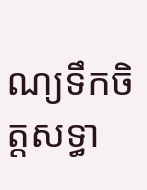ណ្យទឹកចិត្ដសទ្ធា